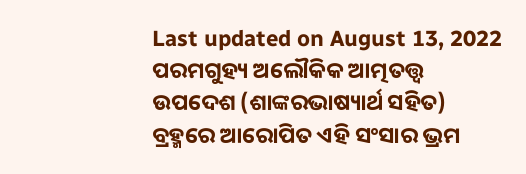Last updated on August 13, 2022
ପରମଗୁହ୍ୟ ଅଲୌକିକ ଆତ୍ମତତ୍ତ୍ୱ ଉପଦେଶ (ଶାଙ୍କରଭାଷ୍ୟାର୍ଥ ସହିତ)
ବ୍ରହ୍ମରେ ଆରୋପିତ ଏହି ସଂସାର ଭ୍ରମ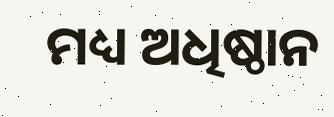ମଧ୍ୟ ଅଧିଷ୍ଠାନ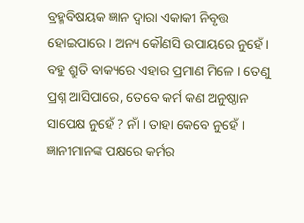ବ୍ରହ୍ମବିଷୟକ ଜ୍ଞାନ ଦ୍ୱାରା ଏକାକୀ ନିବୃତ୍ତ ହୋଇପାରେ । ଅନ୍ୟ କୌଣସି ଉପାୟରେ ନୁହେଁ । ବହୁ ଶ୍ରୁତି ବାକ୍ୟରେ ଏହାର ପ୍ରମାଣ ମିଳେ । ତେଣୁ ପ୍ରଶ୍ନ ଆସିପାରେ, ତେବେ କର୍ମ କଣ ଅନୁଷ୍ଠାନ ସାପେକ୍ଷ ନୁହେଁ ? ନାଁ । ତାହା କେବେ ନୁହେଁ । ଜ୍ଞାନୀମାନଙ୍କ ପକ୍ଷରେ କର୍ମର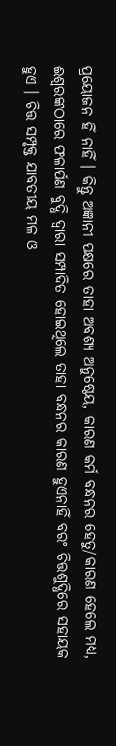ପ୍ରୟୋଜନ ହିଁ ନାହିଁ । କିନ୍ତୁ ଅଜ୍ଞାନୀ ପକ୍ଷରେ ତାହା ଅବଶ୍ୟ ଅନୁଷ୍ଠେୟ, କାରଣ କର୍ମ ବନ୍ଧନର ହେତୁ/କାରଣ ହେଲେ ମଧ୍ୟ, ଈଶ୍ୱରଙ୍କଠାରେ ଫଳାର୍ପଣ ବୁଦ୍ଧି ଦ୍ୱାରା ସମ୍ପାଦିତ ହୋଇଥିଲେ ତାହା ବନ୍ଧନର କାରଣ ହୁଏନାହିଁ ବରଂ ଚିତ୍ତଶୁଦ୍ଧିରେ ସହାୟକ ହୁଏ । ଚିତ୍ତ ସମ୍ପୃକ୍ତ ଯାବତୀୟ ମଳ ଓ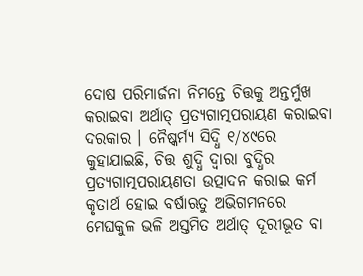ଦୋଷ ପରିମାର୍ଜନା ନିମନ୍ତେ ଚିତ୍ତକୁ ଅନ୍ତର୍ମୁଖ କରାଇବା ଅର୍ଥାତ୍ ପ୍ରତ୍ୟଗାତ୍ମପରାୟଣ କରାଇବା ଦରକାର । ନୈଷ୍କର୍ମ୍ୟ ସିଦ୍ଧି ୧/୪୯ରେ କୁହାଯାଇଛି, ଚିତ୍ତ ଶୁଦ୍ଧି ଦ୍ୱାରା ବୁଦ୍ଧିର ପ୍ରତ୍ୟଗାତ୍ମପରାୟଣତା ଉତ୍ପାଦନ କରାଇ କର୍ମ କୃତାର୍ଥ ହୋଇ ବର୍ଷାଋତୁ ଅଭିଗମନରେ ମେଘକୁଳ ଭଳି ଅସ୍ତମିତ ଅର୍ଥାତ୍ ଦୂରୀଭୂତ ବା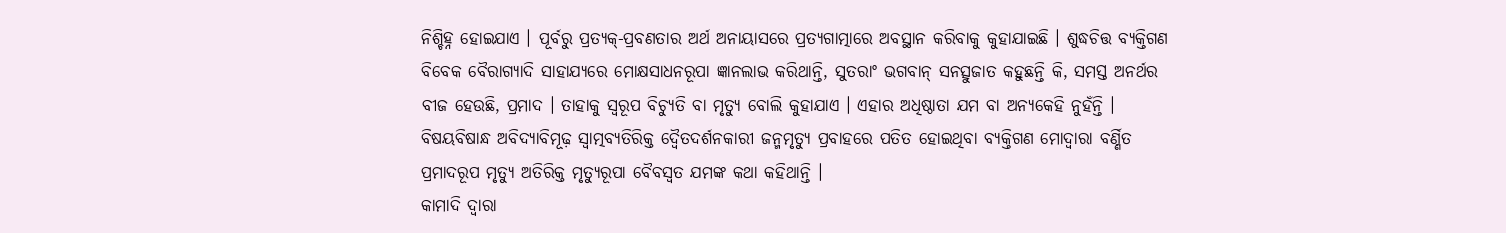ନିଶ୍ଚିହ୍ନ ହୋଇଯାଏ । ପୂର୍ବରୁ ପ୍ରତ୍ୟକ୍-ପ୍ରବଣତାର ଅର୍ଥ ଅନାୟାସରେ ପ୍ରତ୍ୟଗାତ୍ମାରେ ଅବସ୍ଥାନ କରିବାକୁ କୁହାଯାଇଛି । ଶୁଦ୍ଧଚିତ୍ତ ବ୍ୟକ୍ତିଗଣ ବିବେକ ବୈରାଗ୍ୟାଦି ସାହାଯ୍ୟରେ ମୋକ୍ଷସାଧନରୂପା ଜ୍ଞାନଲାଭ କରିଥାନ୍ତି, ସୁତରାଂ ଭଗବାନ୍ ସନତ୍ସୁଜାତ କହୁଛନ୍ତି କି, ସମସ୍ତ ଅନର୍ଥର ବୀଜ ହେଉଛି, ପ୍ରମାଦ । ତାହାକୁ ସ୍ୱରୂପ ବିଚ୍ୟୁତି ବା ମୃତ୍ୟୁ ବୋଲି କୁହାଯାଏ । ଏହାର ଅଧିଷ୍ଠାତା ଯମ ବା ଅନ୍ୟକେହି ନୁହଁନ୍ତି । ବିଷୟବିଷାନ୍ଧ ଅବିଦ୍ୟାବିମୂଢ଼ ସ୍ୱାତ୍ମବ୍ୟତିରିକ୍ତ ଦ୍ୱୈତଦର୍ଶନକାରୀ ଜନ୍ମମୃତ୍ୟୁ ପ୍ରବାହରେ ପତିତ ହୋଇଥିବା ବ୍ୟକ୍ତିଗଣ ମୋଦ୍ୱାରା ବର୍ଣ୍ଣିତ ପ୍ରମାଦରୂପ ମୃତ୍ୟୁ ଅତିରିକ୍ତ ମୃତ୍ୟୁରୂପା ବୈବସ୍ୱତ ଯମଙ୍କ କଥା କହିଥାନ୍ତି ।
କାମାଦି ଦ୍ୱାରା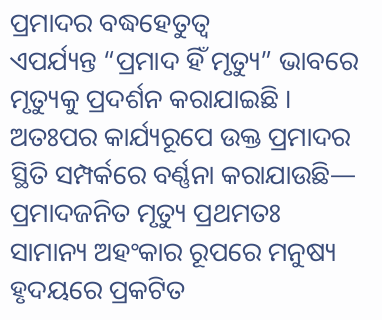ପ୍ରମାଦର ବଦ୍ଧହେତୁତ୍ୱ
ଏପର୍ଯ୍ୟନ୍ତ “ପ୍ରମାଦ ହିଁ ମୃତ୍ୟୁ” ଭାବରେ ମୃତ୍ୟୁକୁ ପ୍ରଦର୍ଶନ କରାଯାଇଛି । ଅତଃପର କାର୍ଯ୍ୟରୂପେ ଉକ୍ତ ପ୍ରମାଦର ସ୍ଥିତି ସମ୍ପର୍କରେ ବର୍ଣ୍ଣନା କରାଯାଉଛି—
ପ୍ରମାଦଜନିତ ମୃତ୍ୟୁ ପ୍ରଥମତଃ ସାମାନ୍ୟ ଅହଂକାର ରୂପରେ ମନୁଷ୍ୟ ହୃଦୟରେ ପ୍ରକଟିତ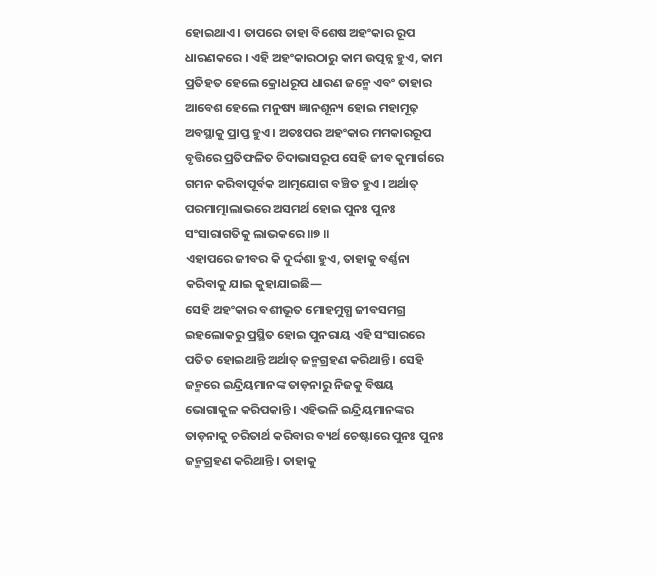ହୋଇଥାଏ । ତାପରେ ତାହା ବିଶେଷ ଅହଂକାର ରୂପ ଧାରଣକରେ । ଏହି ଅହଂକାରଠାରୁ କାମ ଉତ୍ପନ୍ନ ହୁଏ, କାମ ପ୍ରତିହତ ହେଲେ କ୍ରୋଧରୂପ ଧାରଣ ଜନ୍ମେ ଏବଂ ତାହାର ଆବେଶ ହେଲେ ମନୁଷ୍ୟ ଜ୍ଞାନଶୂନ୍ୟ ହୋଇ ମହାମୂଢ଼ ଅବସ୍ଥାକୁ ପ୍ରାପ୍ତ ହୁଏ । ଅତଃପର ଅହଂକାର ମମକାରରୂପ ବୃତ୍ତିରେ ପ୍ରତିଫଳିତ ଚିଦାଭାସରୂପ ସେହି ଜୀବ କୁମାର୍ଗରେ ଗମନ କରିବାପୂର୍ବକ ଆତ୍ମଯୋଗ ବଞ୍ଚିତ ହୁଏ । ଅର୍ଥାତ୍ ପରମାତ୍ମାଲାଭରେ ଅସମର୍ଥ ହୋଇ ପୁନଃ ପୁନଃ ସଂସାରାଗତିକୁ ଲାଭକରେ ॥୭ ॥
ଏହାପରେ ଜୀବର କି ଦୁର୍ଦ୍ଦଶା ହୁଏ, ତାହାକୁ ବର୍ଣ୍ଣନା କରିବାକୁ ଯାଇ କୁହାଯାଇଛି—
ସେହି ଅହଂକାର ବଶୀଭୂତ ମୋହମୁଗ୍ଧ ଜୀବସମଗ୍ର ଇହଲୋକରୁ ପ୍ରସ୍ଥିତ ହୋଇ ପୁନରାୟ ଏହି ସଂସାରରେ ପତିତ ହୋଇଥାନ୍ତି ଅର୍ଥାତ୍ ଜନ୍ମଗ୍ରହଣ କରିଥାନ୍ତି । ସେହି ଜନ୍ମରେ ଇନ୍ଦ୍ରିୟମାନଙ୍କ ତାଡ଼ନାରୁ ନିଜକୁ ବିଷୟ ଭୋଗାକୁଳ କରିପକାନ୍ତି । ଏହିଭଳି ଇନ୍ଦ୍ରିୟମାନଙ୍କର ତାଡ଼ନାକୁ ଚରିତାର୍ଥ କରିବାର ବ୍ୟର୍ଥ ଚେଷ୍ଟାରେ ପୁନଃ ପୁନଃ ଜନ୍ମଗ୍ରହଣ କରିଥାନ୍ତି । ତାହାକୁ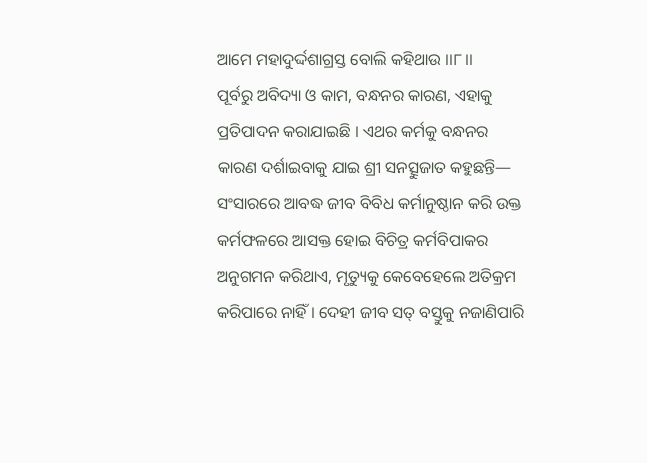ଆମେ ମହାଦୁର୍ଦ୍ଦଶାଗ୍ରସ୍ତ ବୋଲି କହିଥାଉ ।।୮।।
ପୂର୍ବରୁ ଅବିଦ୍ୟା ଓ କାମ, ବନ୍ଧନର କାରଣ, ଏହାକୁ ପ୍ରତିପାଦନ କରାଯାଇଛି । ଏଥର କର୍ମକୁ ବନ୍ଧନର କାରଣ ଦର୍ଶାଇବାକୁ ଯାଇ ଶ୍ରୀ ସନତ୍ସୁଜାତ କହୁଛନ୍ତି—
ସଂସାରରେ ଆବଦ୍ଧ ଜୀବ ବିବିଧ କର୍ମାନୁଷ୍ଠାନ କରି ଉକ୍ତ କର୍ମଫଳରେ ଆସକ୍ତ ହୋଇ ବିଚିତ୍ର କର୍ମବିପାକର ଅନୁଗମନ କରିଥାଏ, ମୃତ୍ୟୁକୁ କେବେହେଲେ ଅତିକ୍ରମ କରିପାରେ ନାହିଁ । ଦେହୀ ଜୀବ ସତ୍ ବସ୍ତୁକୁ ନଜାଣିପାରି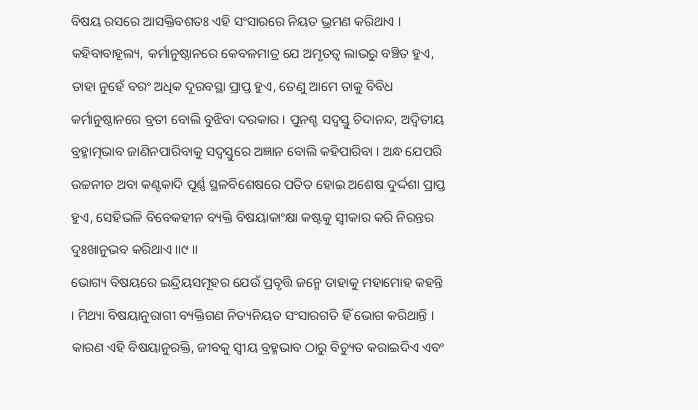ବିଷୟ ରସରେ ଆସକ୍ତିବଶତଃ ଏହି ସଂସାରରେ ନିୟତ ଭ୍ରମଣ କରିଥାଏ ।
କହିବାବାହୂଲ୍ୟ, କର୍ମାନୁଷ୍ଠାନରେ କେବଳମାତ୍ର ଯେ ଅମୃତତ୍ୱ ଲାଭରୁ ବଞ୍ଚିତ ହୁଏ, ତାହା ନୁହେଁ ବରଂ ଅଧିକ ଦୂରବସ୍ଥା ପ୍ରାପ୍ତ ହୁଏ, ତେଣୁ ଆମେ ତାକୁ ବିବିଧ କର୍ମାନୁଷ୍ଠାନରେ ବ୍ରତୀ ବୋଲି ବୁଝିବା ଦରକାର । ପୁନଶ୍ଚ ସଦ୍ବସ୍ତୁ ଚିଦାନନ୍ଦ, ଅଦ୍ୱିତୀୟ ବ୍ରହ୍ମାତ୍ମଭାବ ଜାଣିନପାରିବାକୁ ସଦ୍ବସ୍ତୁରେ ଅଜ୍ଞାନ ବୋଲି କହିପାରିବା । ଅନ୍ଧ ଯେପରି ଉଚ୍ଚନୀଚ ଅବା କଣ୍ଟକାଦି ପୂର୍ଣ୍ଣ ସ୍ଥଳବିଶେଷରେ ପତିତ ହୋଇ ଅଶେଷ ଦୁର୍ଦ୍ଦଶା ପ୍ରାପ୍ତ ହୁଏ, ସେହିଭଳି ବିବେକହୀନ ବ୍ୟକ୍ତି ବିଷୟାକାଂକ୍ଷା କଷ୍ଟକୁ ସ୍ୱୀକାର କରି ନିରନ୍ତର ଦୁଃଖାନୁଭବ କରିଥାଏ ॥୯ ॥
ଭୋଗ୍ୟ ବିଷୟରେ ଇନ୍ଦ୍ରିୟସମୂହର ଯେଉଁ ପ୍ରବୃତ୍ତି ଜନ୍ମେ ତାହାକୁ ମହାମୋହ କହନ୍ତି । ମିଥ୍ୟା ବିଷୟାନୁରାଗୀ ବ୍ୟକ୍ତିଗଣ ନିତ୍ୟନିୟତ ସଂସାରଗତି ହିଁ ଭୋଗ କରିଥାନ୍ତି । କାରଣ ଏହି ବିଷୟାନୁରକ୍ତି, ଜୀବକୁ ସ୍ୱୀୟ ବ୍ରହ୍ମଭାବ ଠାରୁ ବିଚ୍ୟୁତ କରାଇଦିଏ ଏବଂ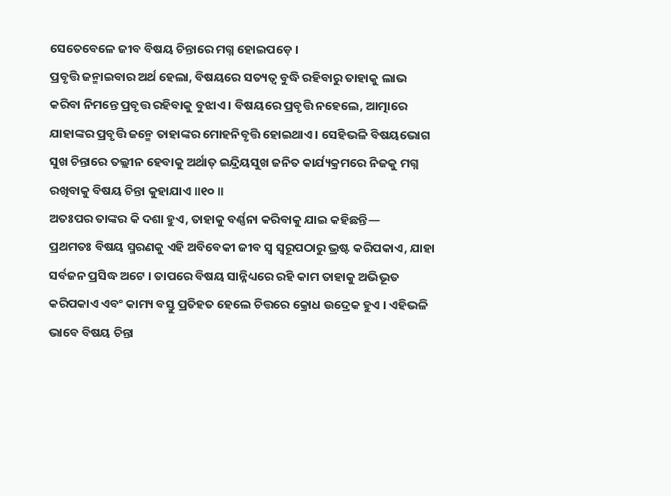ସେତେବେଳେ ଜୀବ ବିଷୟ ଚିନ୍ତାରେ ମଗ୍ନ ହୋଇପଡ଼େ ।
ପ୍ରବୃତ୍ତି ଜନ୍ମାଇବାର ଅର୍ଥ ହେଲା, ବିଷୟରେ ସତ୍ୟତ୍ୱ ବୁଦ୍ଧି ରହିବାରୁ ତାହାକୁ ଲାଭ କରିବା ନିମନ୍ତେ ପ୍ରବୃତ୍ତ ରହିବାକୁ ବୁଝାଏ । ବିଷୟରେ ପ୍ରବୃତ୍ତି ନହେଲେ, ଆତ୍ମାରେ ଯାହାଙ୍କର ପ୍ରବୃତ୍ତି ଜନ୍ମେ ତାହାଙ୍କର ମୋହନିବୃତ୍ତି ହୋଇଥାଏ । ସେହିଭଳି ବିଷୟଭୋଗ ସୁଖ ଚିନ୍ତାରେ ତଲ୍ଲୀନ ହେବାକୁ ଅର୍ଥାତ୍ ଇନ୍ଦ୍ରିୟସୁଖ ଜନିତ କାର୍ଯ୍ୟକ୍ରମରେ ନିଜକୁ ମଗ୍ନ ରଖିବାକୁ ବିଷୟ ଚିନ୍ତା କୁହାଯାଏ ॥୧୦ ॥
ଅତଃପର ତାଙ୍କର କି ଦଶା ହୁଏ, ତାହାକୁ ବର୍ଣ୍ଣନା କରିବାକୁ ଯାଇ କହିଛନ୍ତି—
ପ୍ରଥମତଃ ବିଷୟ ସ୍ମରଣକୁ ଏହି ଅବିବେକୀ ଜୀବ ସ୍ୱ ସ୍ୱରୂପଠାରୁ ଭ୍ରଷ୍ଟ କରିପକାଏ, ଯାହା ସର୍ବଜନ ପ୍ରସିଦ୍ଧ ଅଟେ । ତାପରେ ବିଷୟ ସାନ୍ନିଧ୍ୟରେ ରହି କାମ ତାହାକୁ ଅଭିଭୂତ କରିପକାଏ ଏବଂ କାମ୍ୟ ବସ୍ତୁ ପ୍ରତିହତ ହେଲେ ଚିତ୍ତରେ କ୍ରୋଧ ଉଦ୍ରେକ ହୁଏ । ଏହିଭଳି ଭାବେ ବିଷୟ ଚିନ୍ତା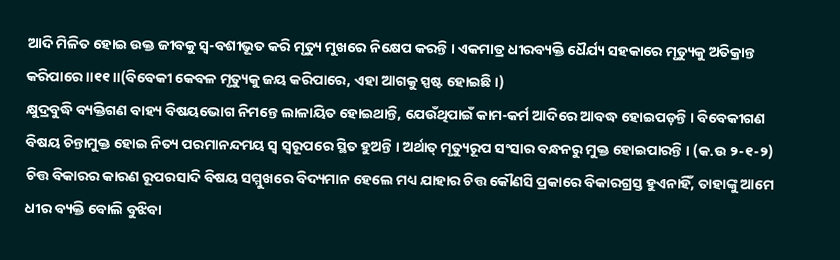ଆଦି ମିଳିତ ହୋଇ ଉକ୍ତ ଜୀବକୁ ସ୍ୱ-ବଶୀଭୂତ କରି ମୃତ୍ୟୁ ମୁଖରେ ନିକ୍ଷେପ କରନ୍ତି । ଏକମାତ୍ର ଧୀରବ୍ୟକ୍ତି ଧୈର୍ଯ୍ୟ ସହକାରେ ମୃତ୍ୟୁକୁ ଅତିକ୍ରାନ୍ତ କରିପାରେ ॥୧୧ ॥(ବିବେକୀ କେବଳ ମୃତ୍ୟୁକୁ ଜୟ କରିପାରେ, ଏହା ଆଗକୁ ସ୍ପଷ୍ଟ ହୋଇଛି ।)
କ୍ଷୁଦ୍ରବୁଦ୍ଧି ବ୍ୟକ୍ତିଗଣ ବାହ୍ୟ ବିଷୟଭୋଗ ନିମନ୍ତେ ଲାଳାୟିତ ହୋଇଥାନ୍ତି, ଯେଉଁଥିପାଇଁ କାମ-କର୍ମ ଆଦିରେ ଆବଦ୍ଧ ହୋଇପଡ଼ନ୍ତି । ବିବେକୀଗଣ ବିଷୟ ଚିନ୍ତାମୁକ୍ତ ହୋଇ ନିତ୍ୟ ପରମାନନ୍ଦମୟ ସ୍ୱ ସ୍ୱରୂପରେ ସ୍ଥିତ ହୁଅନ୍ତି । ଅର୍ଥାତ୍ ମୃତ୍ୟୁରୂପ ସଂସାର ବନ୍ଧନରୁ ମୁକ୍ତ ହୋଇପାରନ୍ତି । (କ.ଉ ୨-୧-୨)
ଚିତ୍ତ ବିକାରର କାରଣ ରୂପରସାଦି ବିଷୟ ସମ୍ମୁଖରେ ବିଦ୍ୟମାନ ହେଲେ ମଧ୍ୟ ଯାହାର ଚିତ୍ତ କୌଣସି ପ୍ରକାରେ ବିକାରଗ୍ରସ୍ତ ହୁଏନାହିଁ, ତାହାଙ୍କୁ ଆମେ ଧୀର ବ୍ୟକ୍ତି ବୋଲି ବୁଝିବା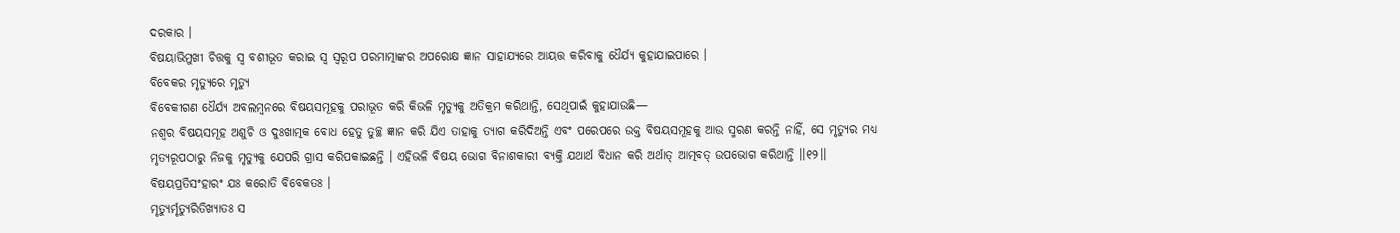ଦରକାର ।
ବିଷୟାଭିମୁଖୀ ଚିତ୍ତକୁ ସ୍ୱ ବଶୀଭୂତ କରାଇ ସ୍ୱ ସ୍ୱରୂପ ପରମାତ୍ମାଙ୍କର ଅପରୋକ୍ଷ ଜ୍ଞାନ ସାହାଯ୍ୟରେ ଆୟତ୍ତ କରିବାକୁ ଧୈର୍ଯ୍ୟ କୁହାଯାଇପାରେ ।
ବିବେକର ମୃତ୍ୟୁରେ ମୃତ୍ୟୁ
ବିବେକୀଗଣ ଧୈର୍ଯ୍ୟ ଅବଲମ୍ବନରେ ବିଷୟସମୂହକୁ ପରାଭୂତ କରି କିଭଳି ମୃତ୍ୟୁକୁ ଅତିକ୍ରମ କରିଥାନ୍ତି, ସେଥିପାଇଁ କୁହାଯାଉଛି—
ନଶ୍ୱର ବିଷୟସମୂହ ଅଶୁଚି ଓ ଦୁଃଖାତ୍ମକ ବୋଧ ହେତୁ ତୁଚ୍ଛ ଜ୍ଞାନ କରି ଯିଏ ତାହାକୁ ତ୍ୟାଗ କରିଦିଅନ୍ତି ଏବଂ ପରେପରେ ଉକ୍ତ ବିଷୟସମୂହକୁ ଆଉ ସ୍ମରଣ କରନ୍ତି ନାହିଁ, ସେ ମୃତ୍ୟୁର ମଧ୍ୟ ମୃତ୍ୟରୂପଠାରୁ ନିଜକୁ ମୃତ୍ୟୁକୁ ଯେପରି ଗ୍ରାସ କରିପକାଇଛନ୍ତି । ଏହିଭଳି ବିଷୟ ଭୋଗ ବିନାଶକାରୀ ବ୍ୟକ୍ତି ଯଥାର୍ଥ ବିଧାନ କରି ଅର୍ଥାତ୍ ଆତ୍ମବତ୍ ଉପଭୋଗ କରିଥାନ୍ତି ।।୧୨।।
ବିଷୟପ୍ରତିସଂହାରଂ ଯଃ କରୋତି ବିବେକତଃ ।
ମୃତ୍ୟୁର୍ମୃତ୍ୟୁରିତିଖ୍ୟାତଃ ସ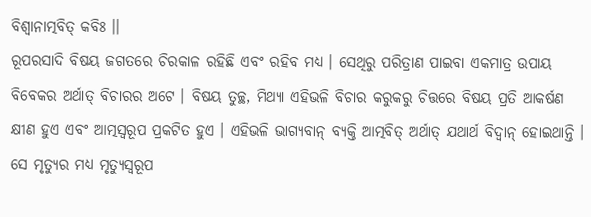ବିଶ୍ୱାନାତ୍ମବିତ୍ କବିଃ ।।
ରୂପରସାଦି ବିଷୟ ଜଗତରେ ଚିରକାଳ ରହିଛି ଏବଂ ରହିବ ମଧ୍ୟ । ସେଥିରୁ ପରିତ୍ରାଣ ପାଇବା ଏକମାତ୍ର ଉପାୟ ବିବେକର ଅର୍ଥାତ୍ ବିଚାରର ଅଟେ । ବିଷୟ ତୁଚ୍ଛ, ମିଥ୍ୟା ଏହିଭଳି ବିଚାର କରୁକରୁ ଚିତ୍ତରେ ବିଷୟ ପ୍ରତି ଆକର୍ଷଣ କ୍ଷୀଣ ହୁଏ ଏବଂ ଆତ୍ମସ୍ୱରୂପ ପ୍ରକଟିତ ହୁଏ । ଏହିଭଳି ଭାଗ୍ୟବାନ୍ ବ୍ୟକ୍ତି ଆତ୍ମବିତ୍ ଅର୍ଥାତ୍ ଯଥାର୍ଥ ବିଦ୍ୱାନ୍ ହୋଇଥାନ୍ତି । ସେ ମୃତ୍ୟୁର ମଧ୍ୟ ମୃତ୍ୟୁସ୍ୱରୂପ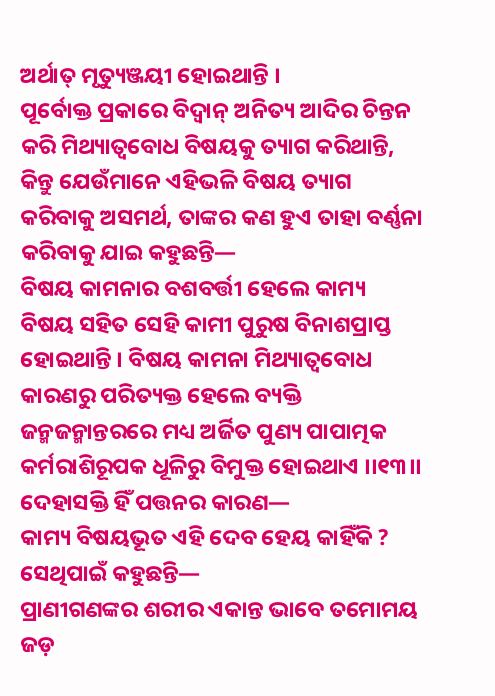ଅର୍ଥାତ୍ ମୃତ୍ୟୁଞ୍ଜୟୀ ହୋଇଥାନ୍ତି ।
ପୂର୍ବୋକ୍ତ ପ୍ରକାରେ ବିଦ୍ୱାନ୍ ଅନିତ୍ୟ ଆଦିର ଚିନ୍ତନ କରି ମିଥ୍ୟାତ୍ୱବୋଧ ବିଷୟକୁ ତ୍ୟାଗ କରିଥାନ୍ତି, କିନ୍ତୁ ଯେଉଁମାନେ ଏହିଭଳି ବିଷୟ ତ୍ୟାଗ କରିବାକୁ ଅସମର୍ଥ, ତାଙ୍କର କଣ ହୁଏ ତାହା ବର୍ଣ୍ଣନା କରିବାକୁ ଯାଇ କହୁଛନ୍ତି—
ବିଷୟ କାମନାର ବଶବର୍ତ୍ତୀ ହେଲେ କାମ୍ୟ ବିଷୟ ସହିତ ସେହି କାମୀ ପୁରୁଷ ବିନାଶପ୍ରାପ୍ତ ହୋଇଥାନ୍ତି । ବିଷୟ କାମନା ମିଥ୍ୟାତ୍ୱବୋଧ କାରଣରୁ ପରିତ୍ୟକ୍ତ ହେଲେ ବ୍ୟକ୍ତି ଜନ୍ମଜନ୍ମାନ୍ତରରେ ମଧ୍ୟ ଅର୍ଜିତ ପୁଣ୍ୟ ପାପାତ୍ମକ କର୍ମରାଶିରୂପକ ଧୂଳିରୁ ବିମୁକ୍ତ ହୋଇଥାଏ ।।୧୩।।
ଦେହାସକ୍ତି ହିଁ ପତ୍ତନର କାରଣ—
କାମ୍ୟ ବିଷୟଭୂତ ଏହି ଦେବ ହେୟ କାହିଁକି ? ସେଥିପାଇଁ କହୁଛନ୍ତି—
ପ୍ରାଣୀଗଣଙ୍କର ଶରୀର ଏକାନ୍ତ ଭାବେ ତମୋମୟ ଜଡ଼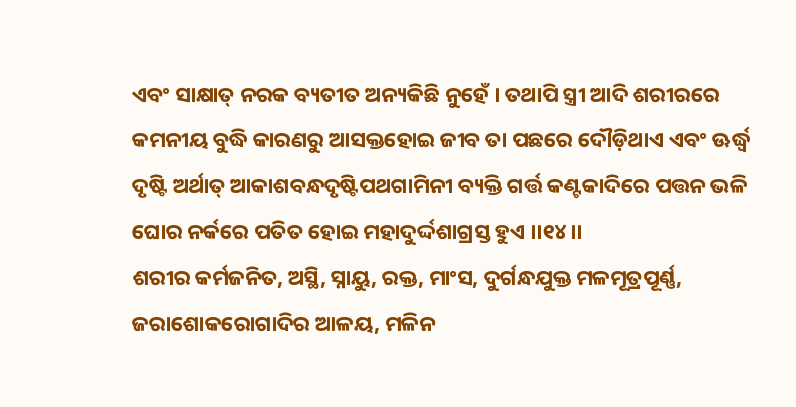ଏବଂ ସାକ୍ଷାତ୍ ନରକ ବ୍ୟତୀତ ଅନ୍ୟକିଛି ନୁହେଁ । ତଥାପି ସ୍ତ୍ରୀ ଆଦି ଶରୀରରେ କମନୀୟ ବୁଦ୍ଧି କାରଣରୁ ଆସକ୍ତହୋଇ ଜୀବ ତା ପଛରେ ଦୌଡ଼ିଥାଏ ଏବଂ ଊର୍ଦ୍ଧ୍ୱ ଦୃଷ୍ଟି ଅର୍ଥାତ୍ ଆକାଶବନ୍ଧଦୃଷ୍ଟିପଥଗାମିନୀ ବ୍ୟକ୍ତି ଗର୍ତ୍ତ କଣ୍ଟକାଦିରେ ପତ୍ତନ ଭଳି ଘୋର ନର୍କରେ ପତିତ ହୋଇ ମହାଦୁର୍ଦ୍ଦଶାଗ୍ରସ୍ତ ହୁଏ ।।୧୪।।
ଶରୀର କର୍ମଜନିତ, ଅସ୍ଥି, ସ୍ନାୟୁ, ରକ୍ତ, ମାଂସ, ଦୁର୍ଗନ୍ଧଯୁକ୍ତ ମଳମୂତ୍ରପୂର୍ଣ୍ଣ, ଜରାଶୋକରୋଗାଦିର ଆଳୟ, ମଳିନ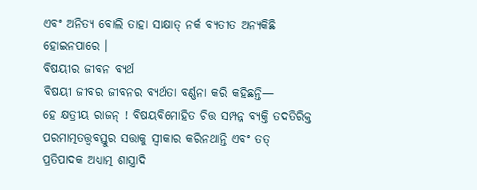ଏବଂ ଅନିତ୍ୟ ବୋଲି ତାହା ସାକ୍ଷାତ୍ ନର୍କ ବ୍ୟତୀତ ଅନ୍ୟକିଛି ହୋଇନପାରେ ।
ବିଷୟୀର ଜୀବନ ବ୍ୟର୍ଥ
ବିଷୟୀ ଜୀବର ଜୀବନର ବ୍ୟର୍ଥତା ବର୍ଣ୍ଣନା କରି କହିଛନ୍ତି—
ହେ କ୍ଷତ୍ରୀୟ ରାଜନ୍ ! ବିଷୟବିମୋହିତ ଚିତ୍ତ ସମ୍ପନ୍ନ ବ୍ୟକ୍ତି ତଦତିରିକ୍ତ ପରମାତ୍ମତତ୍ତ୍ୱବସ୍ତୁର ସତ୍ତାକୁ ସ୍ୱୀକାର କରିନଥାନ୍ତି ଏବଂ ତତ୍ ପ୍ରତିପାଦକ ଅଧ୍ୟାତ୍ମ ଶାସ୍ତ୍ରାଦି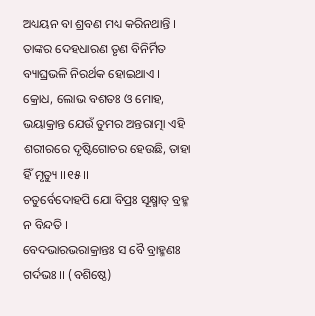ଅଧ୍ୟୟନ ବା ଶ୍ରବଣ ମଧ୍ୟ କରିନଥାନ୍ତି । ତାଙ୍କର ଦେହଧାରଣ ତୃଣ ବିନିର୍ମିତ ବ୍ୟାଘ୍ରଭଳି ନିରର୍ଥକ ହୋଇଥାଏ । କ୍ରୋଧ, ଲୋଭ ବଶତଃ ଓ ମୋହ, ଭୟାକ୍ରାନ୍ତ ଯେଉଁ ତୁମର ଅନ୍ତରାତ୍ମା ଏହି ଶରୀରରେ ଦୃଷ୍ଟିଗୋଚର ହେଉଛି, ତାହା ହିଁ ମୃତ୍ୟୁ ।।୧୫।।
ଚତୁର୍ବେଦୋହପି ଯୋ ବିପ୍ରଃ ସୂକ୍ଷ୍ମାତ୍ ବ୍ରହ୍ମ ନ ବିନ୍ଦତି ।
ବେଦଭାରଭରାକ୍ରାନ୍ତଃ ସ ବୈ ବ୍ରାହ୍ମଣଃ ଗର୍ଦଭଃ ।। (ବଶିଷ୍ଠେ)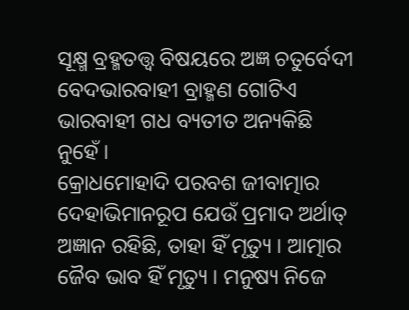ସୂକ୍ଷ୍ମ ବ୍ରହ୍ମତତ୍ତ୍ୱ ବିଷୟରେ ଅଜ୍ଞ ଚତୁର୍ବେଦୀ ବେଦଭାରବାହୀ ବ୍ରାହ୍ମଣ ଗୋଟିଏ ଭାରବାହୀ ଗଧ ବ୍ୟତୀତ ଅନ୍ୟକିଛି ନୁହେଁ ।
କ୍ରୋଧମୋହାଦି ପରବଶ ଜୀବାତ୍ମାର ଦେହାଭିମାନରୂପ ଯେଉଁ ପ୍ରମାଦ ଅର୍ଥାତ୍ ଅଜ୍ଞାନ ରହିଛି, ତାହା ହିଁ ମୃତ୍ୟୁ । ଆତ୍ମାର ଜୈବ ଭାବ ହିଁ ମୃତ୍ୟୁ । ମନୁଷ୍ୟ ନିଜେ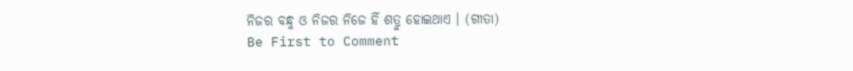ନିଜର ବନ୍ଧୁ ଓ ନିଜର ନିଜେ ହିଁ ଶତ୍ରୁ ହୋଇଥାଏ । (ଗୀତା)
Be First to Comment